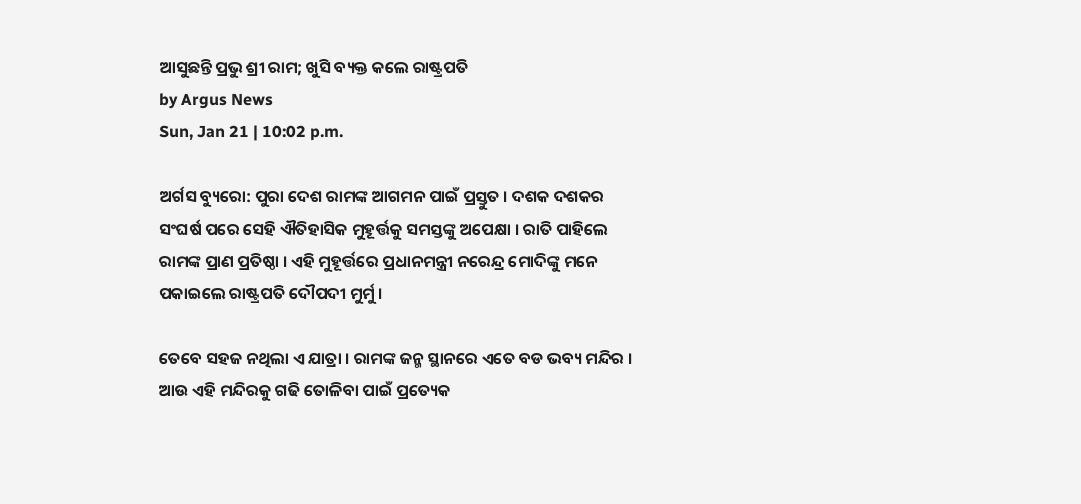ଆସୁଛନ୍ତି ପ୍ରଭୁ ଶ୍ରୀ ରାମ; ଖୁସି ବ୍ୟକ୍ତ କଲେ ରାଷ୍ଟ୍ରପତି
by Argus News
Sun, Jan 21 | 10:02 p.m.

ଅର୍ଗସ ବ୍ୟୁରୋ: ପୁରା ଦେଶ ରାମଙ୍କ ଆଗମନ ପାଇଁ ପ୍ରସ୍ତୁତ । ଦଶକ ଦଶକର ସଂଘର୍ଷ ପରେ ସେହି ଐତିହାସିକ ମୁହୂର୍ତ୍ତକୁ ସମସ୍ତଙ୍କୁ ଅପେକ୍ଷା । ରାତି ପାହିଲେ ରାମଙ୍କ ପ୍ରାଣ ପ୍ରତିଷ୍ଠା । ଏହି ମୁହୂର୍ତ୍ତରେ ପ୍ରଧାନମନ୍ତ୍ରୀ ନରେନ୍ଦ୍ର ମୋଦିଙ୍କୁ ମନେ ପକାଇଲେ ରାଷ୍ଟ୍ରପତି ଦୌପଦୀ ମୁର୍ମୁ ।

ତେବେ ସହଜ ନଥିଲା ଏ ଯାତ୍ରା । ରାମଙ୍କ ଜନ୍ମ ସ୍ଥାନରେ ଏତେ ବଡ ଭବ୍ୟ ମନ୍ଦିର । ଆଉ ଏହି ମନ୍ଦିରକୁ ଗଢି ତୋଳିବା ପାଇଁ ପ୍ରତ୍ୟେକ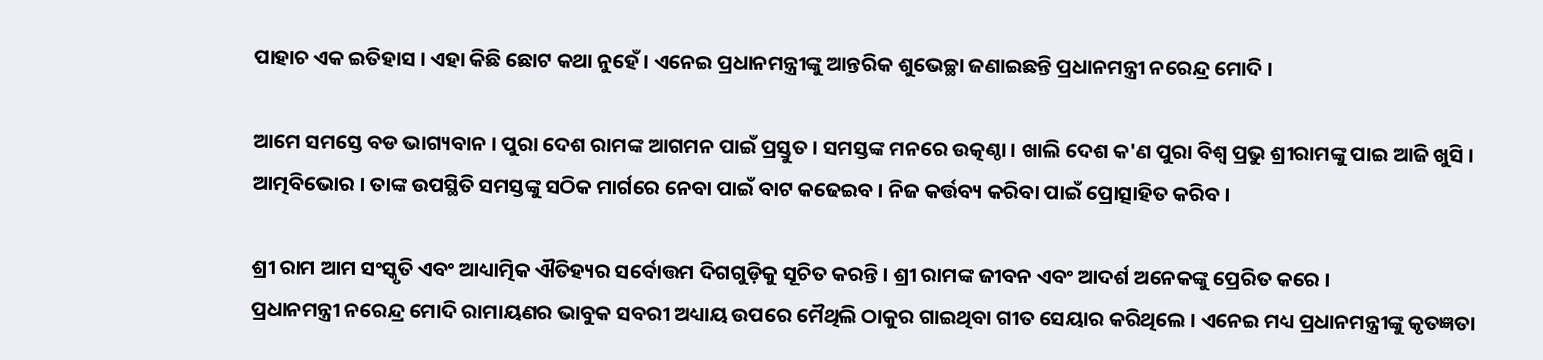ପାହାଚ ଏକ ଇତିହାସ । ଏହା କିଛି ଛୋଟ କଥା ନୁହେଁ । ଏନେଇ ପ୍ରଧାନମନ୍ତ୍ରୀଙ୍କୁ ଆନ୍ତରିକ ଶୁଭେଚ୍ଛା ଜଣାଇଛନ୍ତି ପ୍ରଧାନମନ୍ତ୍ରୀ ନରେନ୍ଦ୍ର ମୋଦି ।

ଆମେ ସମସ୍ତେ ବଡ ଭାଗ୍ୟବାନ । ପୁରା ଦେଶ ରାମଙ୍କ ଆଗମନ ପାଇଁ ପ୍ରସ୍ତୁତ । ସମସ୍ତଙ୍କ ମନରେ ଉତ୍କଣ୍ଠା । ଖାଲି ଦେଶ କ'ଣ ପୁରା ବିଶ୍ୱ ପ୍ରଭୁ ଶ୍ରୀରାମଙ୍କୁ ପାଇ ଆଜି ଖୁସି । ଆତ୍ମବିଭୋର । ତାଙ୍କ ଉପସ୍ଥିତି ସମସ୍ତଙ୍କୁ ସଠିକ ମାର୍ଗରେ ନେବା ପାଇଁ ବାଟ କଢେଇବ । ନିଜ କର୍ତ୍ତବ୍ୟ କରିବା ପାଇଁ ପ୍ରୋତ୍ସାହିତ କରିବ ।

ଶ୍ରୀ ରାମ ଆମ ସଂସ୍କୃତି ଏବଂ ଆଧ୍ୟାତ୍ମିକ ଐତିହ୍ୟର ସର୍ବୋତ୍ତମ ଦିଗଗୁଡ଼ିକୁ ସୂଚିତ କରନ୍ତି । ଶ୍ରୀ ରାମଙ୍କ ଜୀବନ ଏବଂ ଆଦର୍ଶ ଅନେକଙ୍କୁ ପ୍ରେରିତ କରେ ।
ପ୍ରଧାନମନ୍ତ୍ରୀ ନରେନ୍ଦ୍ର ମୋଦି ରାମାୟଣର ଭାବୁକ ସବରୀ ଅଧ୍ୟାୟ ଉପରେ ମୈଥିଲି ଠାକୁର ଗାଇଥିବା ଗୀତ ସେୟାର କରିଥିଲେ । ଏନେଇ ମଧ୍ୟ ପ୍ରଧାନମନ୍ତ୍ରୀଙ୍କୁ କୃତଜ୍ଞତା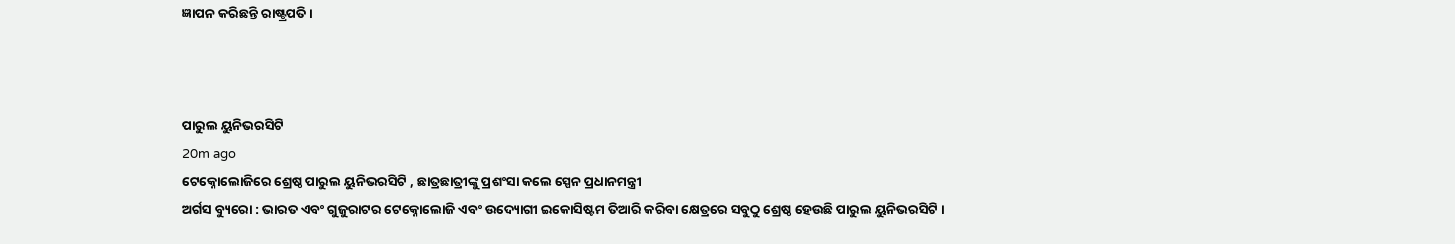ଜ୍ଞାପନ କରିଛନ୍ତି ରାଷ୍ଟ୍ରପତି ।



ପାରୁଲ ୟୁନିଭରସିଟି
20m ago
ଟେକ୍ନୋଲୋଜିରେ ଶ୍ରେଷ୍ଠ ପାରୁଲ ୟୁନିଭରସିଟି , ଛାତ୍ରଛାତ୍ରୀଙ୍କୁ ପ୍ରଶଂସା କଲେ ସ୍ପେନ ପ୍ରଧାନମନ୍ତ୍ରୀ
ଅର୍ଗସ ବ୍ୟୁରୋ : ଭାରତ ଏବଂ ଗୁଜୁରାଟର ଟେକ୍ନୋଲୋଜି ଏବଂ ଉଦ୍ୟୋଗୀ ଇକୋସିଷ୍ଟମ ତିଆରି କରିବା କ୍ଷେତ୍ରରେ ସବୁଠୁ ଶ୍ରେଷ୍ଠ ହେଉଛି ପାରୁଲ ୟୁନିଭରସିଟି ।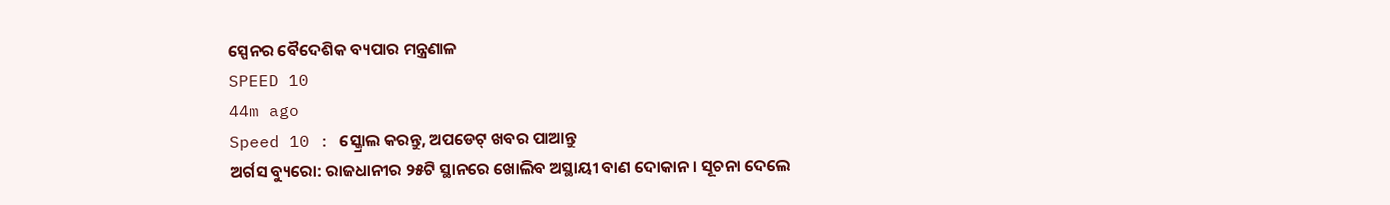ସ୍ପେନର ବୈଦେଶିକ ବ୍ୟପାର ମନ୍ତ୍ରଣାଳ
SPEED 10
44m ago
Speed 10 : ସ୍କ୍ରୋଲ କରନ୍ତୁ, ଅପଡେଟ୍ ଖବର ପାଆନ୍ତୁ
ଅର୍ଗସ ବ୍ୟୁରୋ: ରାଜଧାନୀର ୨୫ଟି ସ୍ଥାନରେ ଖୋଲିବ ଅସ୍ଥାୟୀ ବାଣ ଦୋକାନ । ସୂଚନା ଦେଲେ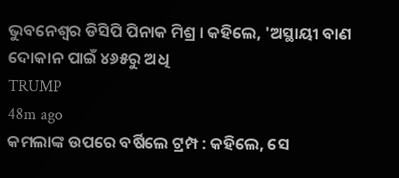ଭୁବନେଶ୍ୱର ଡିସିପି ପିନାକ ମିଶ୍ର । କହିଲେ, 'ଅସ୍ଥାୟୀ ବାଣ ଦୋକାନ ପାଇଁ ୪୬୫ରୁ ଅଧି
TRUMP
48m ago
କମଲାଙ୍କ ଉପରେ ବର୍ଷିଲେ ଟ୍ରମ୍ପ : କହିଲେ, ସେ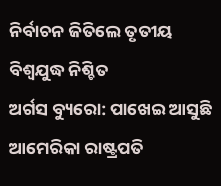ନିର୍ବାଚନ ଜିତିଲେ ତୃତୀୟ ବିଶ୍ଵଯୁଦ୍ଧ ନିଶ୍ଚିତ
ଅର୍ଗସ ବ୍ୟୁରୋ: ପାଖେଇ ଆସୁଛି ଆମେରିକା ରାଷ୍ଟ୍ରପତି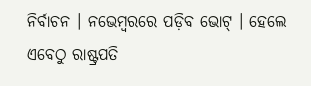ନିର୍ବାଚନ । ନଭେମ୍ବରରେ ପଡ଼ିବ ଭୋଟ୍‌ । ହେଲେ ଏବେଠୁ ରାଷ୍ଟ୍ରପତି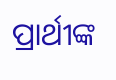ପ୍ରାର୍ଥୀଙ୍କ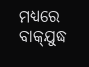ମଧ୍ୟରେ ବାକ୍‌ଯୁଦ୍ଧ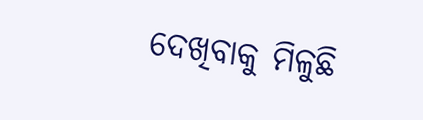ଦେଖିବାକୁ ମିଳୁଛି